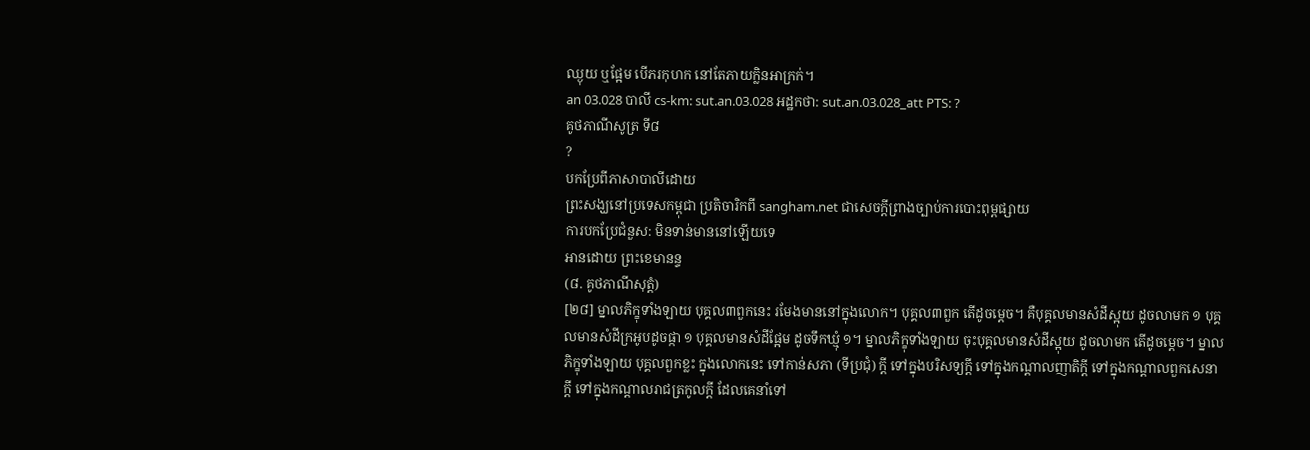ឈ្ងុយ ឬផ្អែម បើភរកុហក នៅតែភាយក្លិនអាក្រក់។
an 03.028 បាលី cs-km: sut.an.03.028 អដ្ឋកថា: sut.an.03.028_att PTS: ?
គូថភាណីសូត្រ ទី៨
?
បកប្រែពីភាសាបាលីដោយ
ព្រះសង្ឃនៅប្រទេសកម្ពុជា ប្រតិចារិកពី sangham.net ជាសេចក្តីព្រាងច្បាប់ការបោះពុម្ពផ្សាយ
ការបកប្រែជំនួស: មិនទាន់មាននៅឡើយទេ
អានដោយ ព្រះខេមានន្ទ
(៨. គូថភាណីសុត្តំ)
[២៨] ម្នាលភិក្ខុទាំងឡាយ បុគ្គល៣ពួកនេះ រមែងមាននៅក្នុងលោក។ បុគ្គល៣ពួក តើដូចម្ដេច។ គឺបុគ្គលមានសំដីស្អុយ ដូចលាមក ១ បុគ្គលមានសំដីក្រអូបដូចផ្កា ១ បុគ្គលមានសំដីផ្អែម ដូចទឹកឃ្មុំ ១។ ម្នាលភិក្ខុទាំងឡាយ ចុះបុគ្គលមានសំដីស្អុយ ដូចលាមក តើដូចម្ដេច។ ម្នាលភិក្ខុទាំងឡាយ បុគ្គលពួកខ្លះ ក្នុងលោកនេះ ទៅកាន់សភា (ទីប្រជុំ) ក្ដី ទៅក្នុងបរិសទ្យក្ដី ទៅក្នុងកណ្ដាលញាតិក្ដី ទៅក្នុងកណ្ដាលពួកសេនាក្ដី ទៅក្នុងកណ្ដាលរាជត្រកូលក្ដី ដែលគេនាំទៅ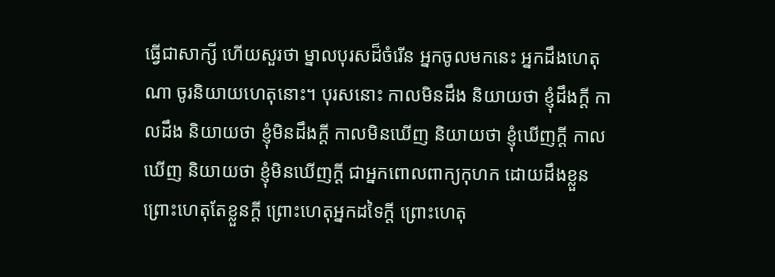ធ្វើជាសាក្សី ហើយសួរថា ម្នាលបុរសដ៏ចំរើន អ្នកចូលមកនេះ អ្នកដឹងហេតុណា ចូរនិយាយហេតុនោះ។ បុរសនោះ កាលមិនដឹង និយាយថា ខ្ញុំដឹងក្ដី កាលដឹង និយាយថា ខ្ញុំមិនដឹងក្ដី កាលមិនឃើញ និយាយថា ខ្ញុំឃើញក្ដី កាលឃើញ និយាយថា ខ្ញុំមិនឃើញក្ដី ជាអ្នកពោលពាក្យកុហក ដោយដឹងខ្លួន ព្រោះហេតុតែខ្លួនក្ដី ព្រោះហេតុអ្នកដទៃក្ដី ព្រោះហេតុ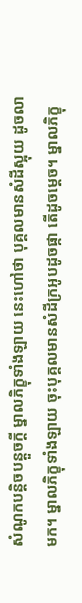សំណូកបន្តិចបន្តួចក្ដី ម្នាលភិក្ខុទាំងឡាយ នេះហៅថា បុគ្គលមានសំដីស្អុយ ដូចលាមក។ ម្នាលភិក្ខុទាំងឡាយ ចុះបុគ្គលមានសំដីក្រអូបដូចផ្កា តើដូចម្ដេច។ ម្នាលភិក្ខុ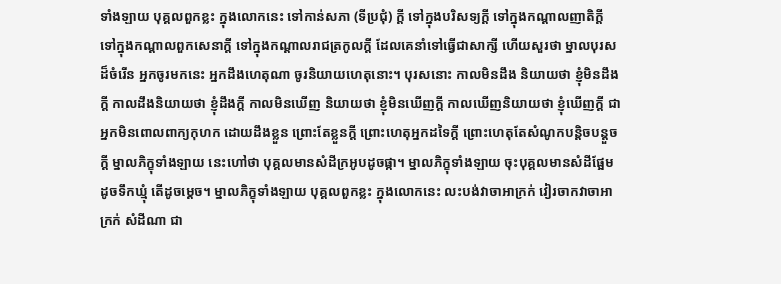ទាំងឡាយ បុគ្គលពួកខ្លះ ក្នុងលោកនេះ ទៅកាន់សភា (ទីប្រជុំ) ក្ដី ទៅក្នុងបរិសទ្យក្ដី ទៅក្នុងកណ្ដាលញាតិក្ដី ទៅក្នុងកណ្ដាលពួកសេនាក្ដី ទៅក្នុងកណ្ដាលរាជត្រកូលក្ដី ដែលគេនាំទៅធ្វើជាសាក្សី ហើយសួរថា ម្នាលបុរសដ៏ចំរើន អ្នកចូរមកនេះ អ្នកដឹងហេតុណា ចូរនិយាយហេតុនោះ។ បុរសនោះ កាលមិនដឹង និយាយថា ខ្ញុំមិនដឹងក្ដី កាលដឹងនិយាយថា ខ្ញុំដឹងក្ដី កាលមិនឃើញ និយាយថា ខ្ញុំមិនឃើញក្ដី កាលឃើញនិយាយថា ខ្ញុំឃើញក្ដី ជាអ្នកមិនពោលពាក្យកុហក ដោយដឹងខ្លួន ព្រោះតែខ្លួនក្ដី ព្រោះហេតុអ្នកដទៃក្ដី ព្រោះហេតុតែសំណូកបន្តិចបន្តួចក្ដី ម្នាលភិក្ខុទាំងឡាយ នេះហៅថា បុគ្គលមានសំដីក្រអូបដូចផ្កា។ ម្នាលភិក្ខុទាំងឡាយ ចុះបុគ្គលមានសំដីផ្អែម ដូចទឹកឃ្មុំ តើដូចម្ដេច។ ម្នាលភិក្ខុទាំងឡាយ បុគ្គលពួកខ្លះ ក្នុងលោកនេះ លះបង់វាចាអាក្រក់ វៀរចាកវាចាអាក្រក់ សំដីណា ជា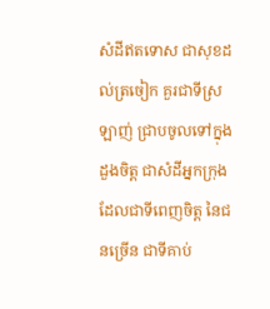សំដីឥតទោស ជាសុខដល់ត្រចៀក គួរជាទីស្រឡាញ់ ជ្រាបចូលទៅក្នុងដួងចិត្ត ជាសំដីអ្នកក្រុង ដែលជាទីពេញចិត្ត នៃជនច្រើន ជាទីគាប់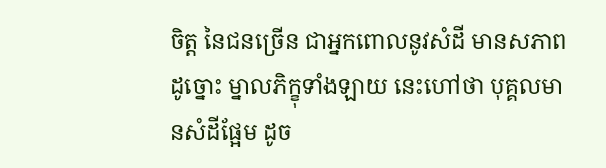ចិត្ត នៃជនច្រើន ជាអ្នកពោលនូវសំដី មានសភាពដូច្នោះ ម្នាលភិក្ខុទាំងឡាយ នេះហៅថា បុគ្គលមានសំដីផ្អែម ដូច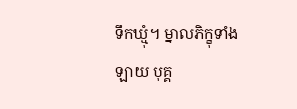ទឹកឃ្មុំ។ ម្នាលភិក្ខុទាំងឡាយ បុគ្គ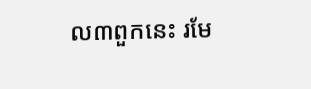ល៣ពួកនេះ រមែ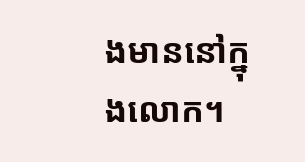ងមាននៅក្នុងលោក។